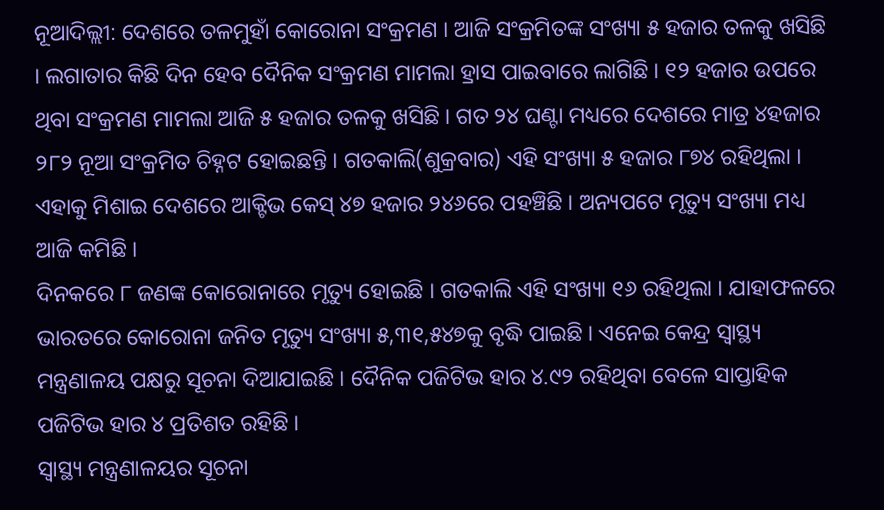ନୂଆଦିଲ୍ଲୀ: ଦେଶରେ ତଳମୁହାଁ କୋରୋନା ସଂକ୍ରମଣ । ଆଜି ସଂକ୍ରମିତଙ୍କ ସଂଖ୍ୟା ୫ ହଜାର ତଳକୁ ଖସିଛି । ଲଗାତାର କିଛି ଦିନ ହେବ ଦୈନିକ ସଂକ୍ରମଣ ମାମଲା ହ୍ରାସ ପାଇବାରେ ଲାଗିଛି । ୧୨ ହଜାର ଉପରେ ଥିବା ସଂକ୍ରମଣ ମାମଲା ଆଜି ୫ ହଜାର ତଳକୁ ଖସିଛି । ଗତ ୨୪ ଘଣ୍ଟା ମଧ୍ୟରେ ଦେଶରେ ମାତ୍ର ୪ହଜାର ୨୮୨ ନୂଆ ସଂକ୍ରମିତ ଚିହ୍ନଟ ହୋଇଛନ୍ତି । ଗତକାଲି(ଶୁକ୍ରବାର) ଏହି ସଂଖ୍ୟା ୫ ହଜାର ୮୭୪ ରହିଥିଲା । ଏହାକୁ ମିଶାଇ ଦେଶରେ ଆକ୍ଟିଭ କେସ୍ ୪୭ ହଜାର ୨୪୬ରେ ପହଞ୍ଚିଛି । ଅନ୍ୟପଟେ ମୃତ୍ୟୁ ସଂଖ୍ୟା ମଧ୍ୟ ଆଜି କମିଛି ।
ଦିନକରେ ୮ ଜଣଙ୍କ କୋରୋନାରେ ମୃତ୍ୟୁ ହୋଇଛି । ଗତକାଲି ଏହି ସଂଖ୍ୟା ୧୬ ରହିଥିଲା । ଯାହାଫଳରେ ଭାରତରେ କୋରୋନା ଜନିତ ମୃତ୍ୟୁ ସଂଖ୍ୟା ୫,୩୧,୫୪୭କୁ ବୃଦ୍ଧି ପାଇଛି । ଏନେଇ କେନ୍ଦ୍ର ସ୍ବାସ୍ଥ୍ୟ ମନ୍ତ୍ରଣାଳୟ ପକ୍ଷରୁ ସୂଚନା ଦିଆଯାଇଛି । ଦୈନିକ ପଜିଟିଭ ହାର ୪.୯୨ ରହିଥିବା ବେଳେ ସାପ୍ତାହିକ ପଜିଟିଭ ହାର ୪ ପ୍ରତିଶତ ରହିଛି ।
ସ୍ବାସ୍ଥ୍ୟ ମନ୍ତ୍ରଣାଳୟର ସୂଚନା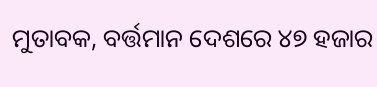ମୁତାବକ, ବର୍ତ୍ତମାନ ଦେଶରେ ୪୭ ହଜାର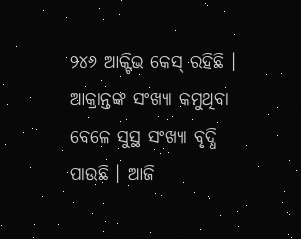୨୪୬ ଆକ୍ଟିଭ କେସ୍ ରହିଛି । ଆକ୍ରାନ୍ତଙ୍କ ସଂଖ୍ୟା କମୁଥିବା ବେଳେ ସୁସ୍ଥ ସଂଖ୍ୟା ବୃଦ୍ଧି ପାଉଛି । ଆଜି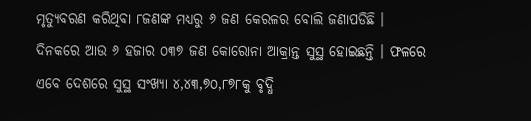ମୃତ୍ୟୁବରଣ କରିଥିବା ୮ଜଣଙ୍କ ମଧ୍ୟରୁ ୬ ଜଣ କେରଳର ବୋଲି ଜଣାପଡିଛି । ଦିନକରେ ଆଉ ୬ ହଜାର ୦୩୭ ଜଣ କୋରୋନା ଆକ୍ରାନ୍ତ ସୁସ୍ଥ ହୋଇଛନ୍ତି । ଫଳରେ ଏବେ ଦେଶରେ ସୁସ୍ଥ ସଂଖ୍ୟା ୪,୪୩,୭୦,୮୭୮କୁ ବୃଦ୍ଧି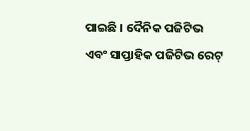ପାଇଛି । ଦୈନିକ ପଜିଟିଭ ଏବଂ ସାପ୍ତାହିକ ପଜିଟିଭ ରେଟ୍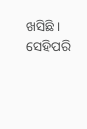ଖସିଛି । ସେହିପରି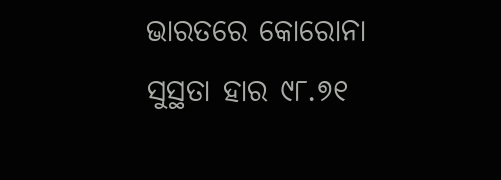ଭାରତରେ କୋରୋନା ସୁସ୍ଥତା ହାର ୯୮.୭୧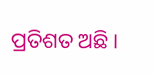ପ୍ରତିଶତ ଅଛି ।